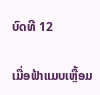ບົດທີ 12

ເມື່ອຟ້າແມບເຫຼື້ອມ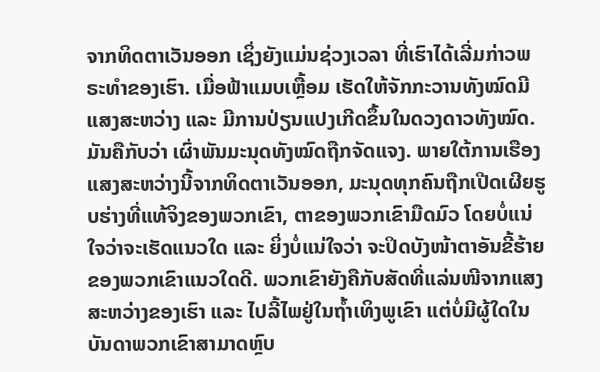ຈາກທິດຕາເວັນອອກ ເຊິ່ງຍັງແມ່ນຊ່ວງເວລາ ທີ່ເຮົາໄດ້ເລີ່ມກ່າວພຣະທໍາຂອງເຮົາ. ເມື່ອຟ້າແມບເຫຼື້ອມ ເຮັດໃຫ້ຈັກກະວານທັງໝົດມີແສງສະຫວ່າງ ແລະ ມີການປ່ຽນແປງເກີດຂຶ້ນໃນດວງດາວທັງໝົດ. ມັນຄືກັບວ່າ ເຜົ່າພັນມະນຸດທັງໝົດຖືກຈັດແຈງ. ພາຍໃຕ້ການເຮືອງແສງສະຫວ່າງນີ້ຈາກທິດຕາເວັນອອກ, ມະນຸດທຸກຄົນຖືກເປີດເຜີຍຮູບຮ່າງທີ່ແທ້ຈິງຂອງພວກເຂົາ, ຕາຂອງພວກເຂົາມືດມົວ ໂດຍບໍ່ແນ່ໃຈວ່າຈະເຮັດແນວໃດ ແລະ ຍິ່ງບໍ່ແນ່ໃຈວ່າ ຈະປິດບັງໜ້າຕາອັນຂີ້ຮ້າຍຂອງພວກເຂົາແນວໃດດີ. ພວກເຂົາຍັງຄືກັບສັດທີ່ແລ່ນໜີຈາກແສງສະຫວ່າງຂອງເຮົາ ແລະ ໄປລີ້ໄພຢູ່ໃນຖໍ້າເທິງພູເຂົາ ແຕ່ບໍ່ມີຜູ້ໃດໃນບັນດາພວກເຂົາສາມາດຫຼົບ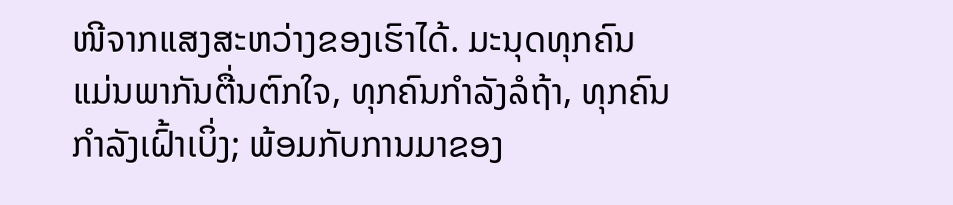ໜີຈາກແສງສະຫວ່າງຂອງເຮົາໄດ້. ມະນຸດທຸກຄົນແມ່ນພາກັນຕື່ນຕົກໃຈ, ທຸກຄົນກໍາລັງລໍຖ້າ, ທຸກຄົນກໍາລັງເຝົ້າເບິ່ງ; ພ້ອມກັບການມາຂອງ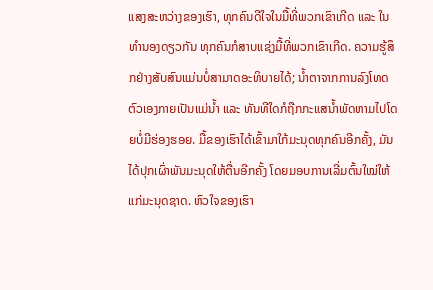ແສງສະຫວ່າງຂອງເຮົາ, ທຸກຄົນດີໃຈໃນມື້ທີ່ພວກເຂົາເກີດ ແລະ ໃນທໍານອງດຽວກັນ ທຸກຄົນກໍສາບແຊ່ງມື້ທີ່ພວກເຂົາເກີດ. ຄວາມຮູ້ສຶກຢ່າງສັບສົນແມ່ນບໍ່ສາມາດອະທິບາຍໄດ້; ນໍ້າຕາຈາກການລົງໂທດຕົວເອງກາຍເປັນແມ່ນໍ້າ ແລະ ທັນທີໃດກໍຖືກກະແສນໍ້າພັດຫາມໄປໂດຍບໍ່ມີຮ່ອງຮອຍ. ມື້ຂອງເຮົາໄດ້ເຂົ້າມາໃກ້ມະນຸດທຸກຄົນອີກຄັ້ງ, ມັນໄດ້ປຸກເຜົ່າພັນມະນຸດໃຫ້ຕື່ນອີກຄັ້ງ ໂດຍມອບການເລີ່ມຕົ້ນໃໝ່ໃຫ້ແກ່ມະນຸດຊາດ. ຫົວໃຈຂອງເຮົາ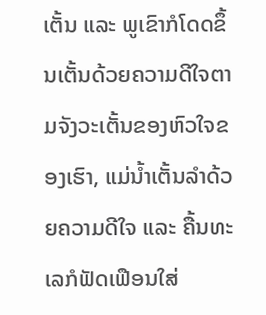ເຕັ້ນ ແລະ ພູເຂົາກໍໂດດຂຶ້ນເຕັ້ນດ້ວຍຄວາມດີໃຈຕາມຈັງວະເຕັ້ນຂອງຫົວໃຈຂອງເຮົາ, ແມ່ນໍ້າເຕັ້ນລໍາດ້ວຍຄວາມດີໃຈ ແລະ ຄື້ນທະເລກໍຟັດເຟືອນໃສ່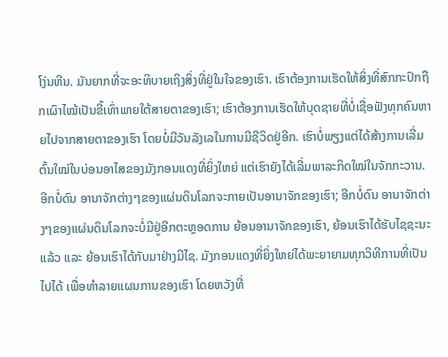ໂງ່ນຫີນ. ມັນຍາກທີ່ຈະອະທິບາຍເຖິງສິ່ງທີ່ຢູ່ໃນໃຈຂອງເຮົາ. ເຮົາຕ້ອງການເຮັດໃຫ້ສິ່ງທີ່ສົກກະປົກຖືກເຜົາໄໝ້ເປັນຂີ້ເທົ່າພາຍໃຕ້ສາຍຕາຂອງເຮົາ; ເຮົາຕ້ອງການເຮັດໃຫ້ບຸດຊາຍທີ່ບໍ່ເຊື່ອຟັງທຸກຄົນຫາຍໄປຈາກສາຍຕາຂອງເຮົາ ໂດຍບໍ່ມີວັນລັງເລໃນການມີຊີວິດຢູ່ອີກ. ເຮົາບໍ່ພຽງແຕ່ໄດ້ສ້າງການເລີ່ມຕົ້ນໃໝ່ໃນບ່ອນອາໄສຂອງມັງກອນແດງທີ່ຍິ່ງໃຫຍ່ ແຕ່ເຮົາຍັງໄດ້ເລີ່ມພາລະກິດໃໝ່ໃນຈັກກະວານ. ອີກບໍ່ດົນ ອານາຈັກຕ່າງໆຂອງແຜ່ນດິນໂລກຈະກາຍເປັນອານາຈັກຂອງເຮົາ; ອີກບໍ່ດົນ ອານາຈັກຕ່າງໆຂອງແຜ່ນດິນໂລກຈະບໍ່ມີຢູ່ອີກຕະຫຼອດການ ຍ້ອນອານາຈັກຂອງເຮົາ, ຍ້ອນເຮົາໄດ້ຮັບໄຊຊະນະແລ້ວ ແລະ ຍ້ອນເຮົາໄດ້ກັບມາຢ່າງມີໄຊ. ມັງກອນແດງທີ່ຍິ່ງໃຫຍ່ໄດ້ພະຍາຍາມທຸກວິທີການທີ່ເປັນໄປໄດ້ ເພື່ອທໍາລາຍແຜນການຂອງເຮົາ ໂດຍຫວັງທີ່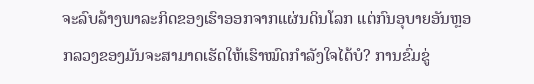ຈະລົບລ້າງພາລະກິດຂອງເຮົາອອກຈາກແຜ່ນດິນໂລກ ແຕ່ກົນອຸບາຍອັນຫຼອກລວງຂອງມັນຈະສາມາດເຮັດໃຫ້ເຮົາໝົດກໍາລັງໃຈໄດ້ບໍ? ການຂົ່ມຂູ່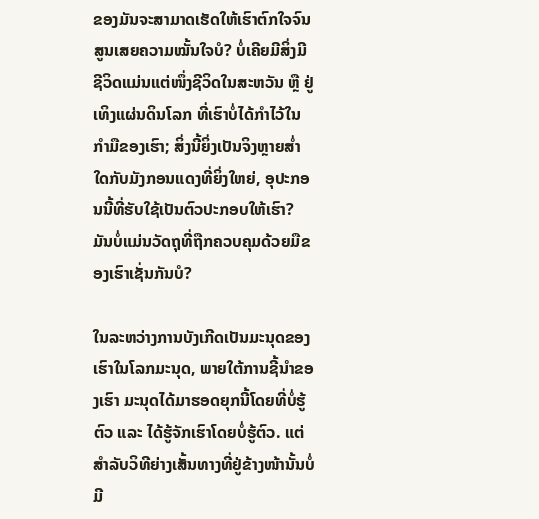ຂອງມັນຈະສາມາດເຮັດໃຫ້ເຮົາຕົກໃຈຈົນສູນເສຍຄວາມໝັ້ນໃຈບໍ? ບໍ່ເຄີຍມີສິ່ງມີຊີວິດແມ່ນແຕ່ໜຶ່ງຊີວິດໃນສະຫວັນ ຫຼື ຢູ່ເທິງແຜ່ນດິນໂລກ ທີ່ເຮົາບໍ່ໄດ້ກໍາໄວ້ໃນກໍາມືຂອງເຮົາ; ສິ່ງນີ້ຍິ່ງເປັນຈິງຫຼາຍສໍ່າໃດກັບມັງກອນແດງທີ່ຍິ່ງໃຫຍ່, ອຸປະກອນນີ້ທີ່ຮັບໃຊ້ເປັນຕົວປະກອບໃຫ້ເຮົາ? ມັນບໍ່ແມ່ນວັດຖຸທີ່ຖືກຄວບຄຸມດ້ວຍມືຂອງເຮົາເຊັ່ນກັນບໍ?

ໃນລະຫວ່າງການບັງເກີດເປັນມະນຸດຂອງເຮົາໃນໂລກມະນຸດ, ພາຍໃຕ້ການຊີ້ນໍາຂອງເຮົາ ມະນຸດໄດ້ມາຮອດຍຸກນີ້ໂດຍທີ່ບໍ່ຮູ້ຕົວ ແລະ ໄດ້ຮູ້ຈັກເຮົາໂດຍບໍ່ຮູ້ຕົວ. ແຕ່ສໍາລັບວິທີຍ່າງເສັ້ນທາງທີ່ຢູ່ຂ້າງໜ້ານັ້ນບໍ່ມີ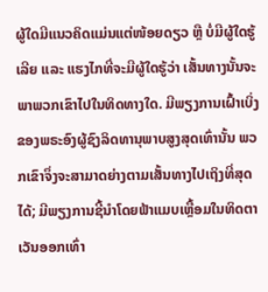ຜູ້ໃດມີແນວຄິດແມ່ນແຕ່ໜ້ອຍດຽວ ຫຼື ບໍ່ມີຜູ້ໃດຮູ້ເລີຍ ແລະ ແຮງໄກທີ່ຈະມີຜູ້ໃດຮູ້ວ່າ ເສັ້ນທາງນັ້ນຈະພາພວກເຂົາໄປໃນທິດທາງໃດ. ມີພຽງການເຝົ້າເບິ່ງຂອງພຣະອົງຜູ້ຊົງລິດທານຸພາບສູງສຸດເທົ່ານັ້ນ ພວກເຂົາຈຶ່ງຈະສາມາດຍ່າງຕາມເສັ້ນທາງໄປເຖິງທີ່ສຸດໄດ້; ມີພຽງການຊີ້ນໍາໂດຍຟ້າແມບເຫຼື້ອມໃນທິດຕາເວັນອອກເທົ່າ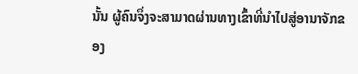ນັ້ນ ຜູ້ຄົນຈຶ່ງຈະສາມາດຜ່ານທາງເຂົ້າທີ່ນໍາໄປສູ່ອານາຈັກຂອງ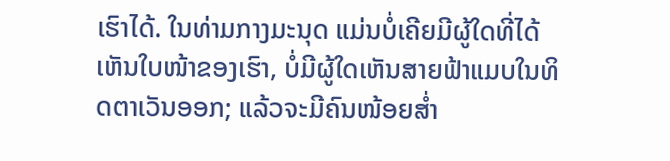ເຮົາໄດ້. ໃນທ່າມກາງມະນຸດ ແມ່ນບໍ່ເຄີຍມີຜູ້ໃດທີ່ໄດ້ເຫັນໃບໜ້າຂອງເຮົາ, ບໍ່ມີຜູ້ໃດເຫັນສາຍຟ້າແມບໃນທິດຕາເວັນອອກ; ແລ້ວຈະມີຄົນໜ້ອຍສໍ່າ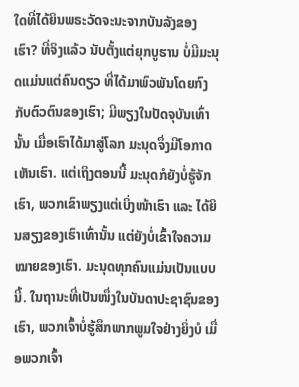ໃດທີ່ໄດ້ຍິນພຣະວັດຈະນະຈາກບັນລັງຂອງເຮົາ? ທີ່ຈິງແລ້ວ ນັບຕັ້ງແຕ່ຍຸກບູຮານ ບໍ່ມີມະນຸດແມ່ນແຕ່ຄົນດຽວ ທີ່ໄດ້ມາພົວພັນໂດຍກົງກັບຕົວຕົນຂອງເຮົາ; ມີພຽງໃນປັດຈຸບັນເທົ່ານັ້ນ ເມື່ອເຮົາໄດ້ມາສູ່ໂລກ ມະນຸດຈຶ່ງມີໂອກາດເຫັນເຮົາ. ແຕ່ເຖິງຕອນນີ້ ມະນຸດກໍຍັງບໍ່ຮູ້ຈັກເຮົາ, ພວກເຂົາພຽງແຕ່ເບິ່ງໜ້າເຮົາ ແລະ ໄດ້ຍິນສຽງຂອງເຮົາເທົ່ານັ້ນ ແຕ່ຍັງບໍ່ເຂົ້າໃຈຄວາມໝາຍຂອງເຮົາ. ມະນຸດທຸກຄົນແມ່ນເປັນແບບນີ້. ໃນຖານະທີ່ເປັນໜຶ່ງໃນບັນດາປະຊາຊົນຂອງເຮົາ, ພວກເຈົ້າບໍ່ຮູ້ສຶກພາກພູມໃຈຢ່າງຍິ່ງບໍ ເມື່ອພວກເຈົ້າ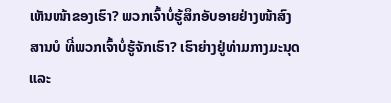ເຫັນໜ້າຂອງເຮົາ? ພວກເຈົ້າບໍ່ຮູ້ສຶກອັບອາຍຢ່າງໜ້າສົງສານບໍ ທີ່ພວກເຈົ້າບໍ່ຮູ້ຈັກເຮົາ? ເຮົາຍ່າງຢູ່ທ່າມກາງມະນຸດ ແລະ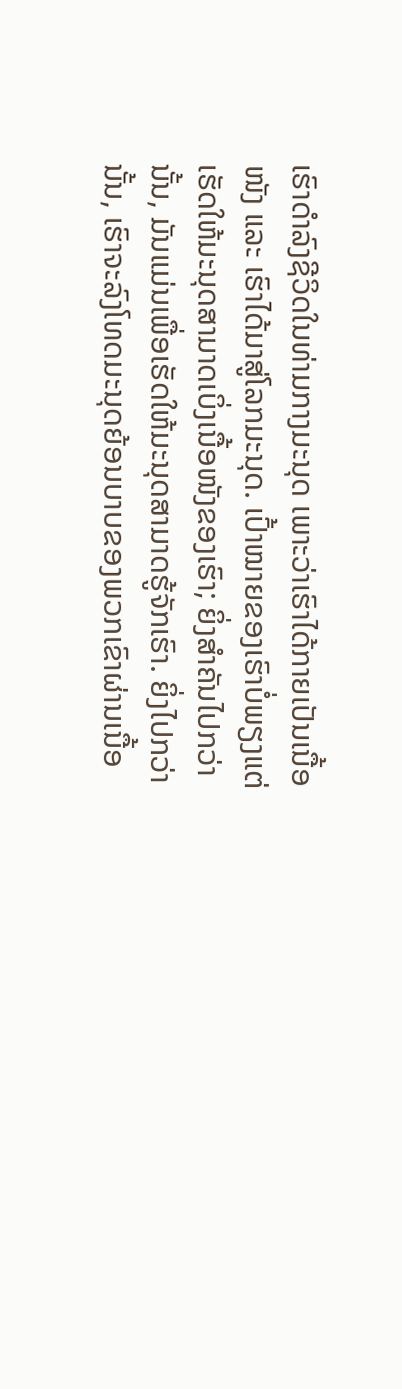ເຮົາດໍາລົງຊີວິດໃນທ່າມກາງມະນຸດ ເພາະວ່າເຮົາໄດ້ກາຍເປັນເນື້ອໜັງ ແລະ ເຮົາໄດ້ມາສູ່ໂລກມະນຸດ. ເປົ້າໝາຍຂອງເຮົາບໍ່ພຽງແຕ່ເຮັດໃຫ້ມະນຸດສາມາດເບິ່ງເນື້ອໜັງຂອງເຮົາ; ຍິ່ງສໍາຄັນໄປກວ່ານັ້ນ, ມັນແມ່ນເພື່ອເຮັດໃຫ້ມະນຸດສາມາດຮູ້ຈັກເຮົາ. ຍິ່ງໄປກວ່ານັ້ນ, ເຮົາຈະລົງໂທດມະນຸດຍ້ອນບາບຂອງພວກເຂົາຜ່ານເນື້ອ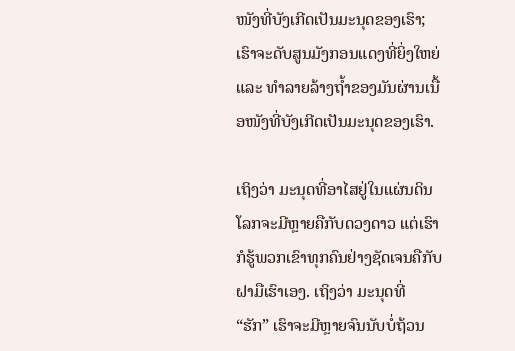ໜັງທີ່ບັງເກີດເປັນມະນຸດຂອງເຮົາ; ເຮົາຈະດັບສູນມັງກອນແດງທີ່ຍິ່ງໃຫຍ່ ແລະ ທໍາລາຍລ້າງຖໍ້າຂອງມັນຜ່ານເນື້ອໜັງທີ່ບັງເກີດເປັນມະນຸດຂອງເຮົາ.

ເຖິງວ່າ ມະນຸດທີ່ອາໄສຢູ່ໃນແຜ່ນດິນໂລກຈະມີຫຼາຍຄືກັບດວງດາວ ແຕ່ເຮົາກໍຮູ້ພວກເຂົາທຸກຄົນຢ່າງຊັດເຈນຄືກັບຝາມືເຮົາເອງ. ເຖິງວ່າ ມະນຸດທີ່ “ຮັກ” ເຮົາຈະມີຫຼາຍຈົນນັບບໍ່ຖ້ວນ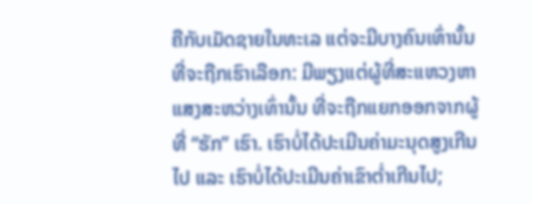ຄືກັບເມັດຊາຍໃນທະເລ ແຕ່ຈະມີບາງຄົນເທົ່ານັ້ນທີ່ຈະຖືກເຮົາເລືອກ: ມີພຽງແຕ່ຜູ້ທີ່ສະແຫວງຫາແສງສະຫວ່າງເທົ່ານັ້ນ ທີ່ຈະຖືກແຍກອອກຈາກຜູ້ທີ່ “ຮັກ” ເຮົາ. ເຮົາບໍ່ໄດ້ປະເມີນຄ່າມະນຸດສູງເກີນໄປ ແລະ ເຮົາບໍ່ໄດ້ປະເມີນຄ່າເຂົາຕໍ່າເກີນໄປ;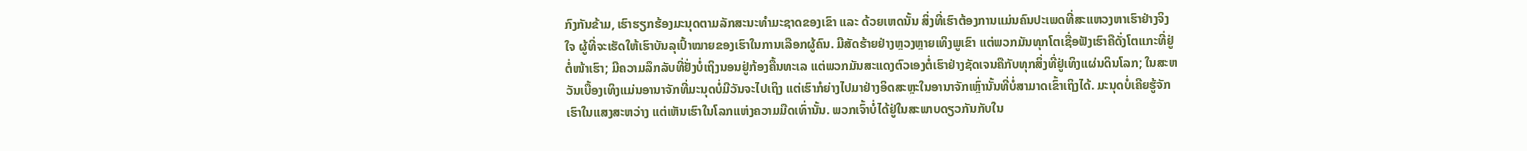ກົງກັນຂ້າມ, ເຮົາຮຽກຮ້ອງມະນຸດຕາມລັກສະນະທໍາມະຊາດຂອງເຂົາ ແລະ ດ້ວຍເຫດນັ້ນ ສິ່ງທີ່ເຮົາຕ້ອງການແມ່ນຄົນປະເພດທີ່ສະແຫວງຫາເຮົາຢ່າງຈິງໃຈ ຜູ້ທີ່ຈະເຮັດໃຫ້ເຮົາບັນລຸເປົ້າໝາຍຂອງເຮົາໃນການເລືອກຜູ້ຄົນ. ມີສັດຮ້າຍຢ່າງຫຼວງຫຼາຍເທິງພູເຂົາ ແຕ່ພວກມັນທຸກໂຕເຊື່ອຟັງເຮົາຄືດັ່ງໂຕແກະທີ່ຢູ່ຕໍ່ໜ້າເຮົາ; ມີຄວາມລຶກລັບທີ່ຢັ່ງບໍ່ເຖິງນອນຢູ່ກ້ອງຄື້ນທະເລ ແຕ່ພວກມັນສະແດງຕົວເອງຕໍ່ເຮົາຢ່າງຊັດເຈນຄືກັບທຸກສິ່ງທີ່ຢູ່ເທິງແຜ່ນດິນໂລກ; ໃນສະຫວັນເບື້ອງເທິງແມ່ນອານາຈັກທີ່ມະນຸດບໍ່ມີວັນຈະໄປເຖິງ ແຕ່ເຮົາກໍຍ່າງໄປມາຢ່າງອິດສະຫຼະໃນອານາຈັກເຫຼົ່ານັ້ນທີ່ບໍ່ສາມາດເຂົ້າເຖິງໄດ້. ມະນຸດບໍ່ເຄີຍຮູ້ຈັກເຮົາໃນແສງສະຫວ່າງ ແຕ່ເຫັນເຮົາໃນໂລກແຫ່ງຄວາມມືດເທົ່ານັ້ນ. ພວກເຈົ້າບໍ່ໄດ້ຢູ່ໃນສະພາບດຽວກັນກັບໃນ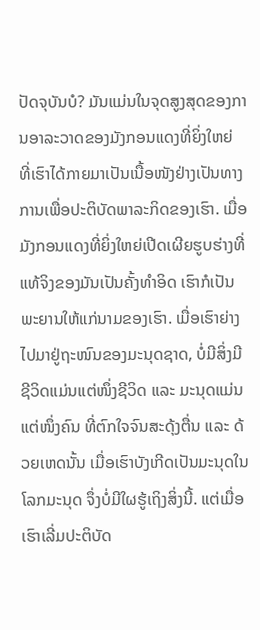ປັດຈຸບັນບໍ? ມັນແມ່ນໃນຈຸດສູງສຸດຂອງການອາລະວາດຂອງມັງກອນແດງທີ່ຍິ່ງໃຫຍ່ ທີ່ເຮົາໄດ້ກາຍມາເປັນເນື້ອໜັງຢ່າງເປັນທາງການເພື່ອປະຕິບັດພາລະກິດຂອງເຮົາ. ເມື່ອມັງກອນແດງທີ່ຍິ່ງໃຫຍ່ເປີດເຜີຍຮູບຮ່າງທີ່ແທ້ຈິງຂອງມັນເປັນຄັ້ງທໍາອິດ ເຮົາກໍເປັນພະຍານໃຫ້ແກ່ນາມຂອງເຮົາ. ເມື່ອເຮົາຍ່າງໄປມາຢູ່ຖະໜົນຂອງມະນຸດຊາດ, ບໍ່ມີສິ່ງມີຊີວິດແມ່ນແຕ່ໜຶ່ງຊີວິດ ແລະ ມະນຸດແມ່ນແຕ່ໜຶ່ງຄົນ ທີ່ຕົກໃຈຈົນສະດຸ້ງຕື່ນ ແລະ ດ້ວຍເຫດນັ້ນ ເມື່ອເຮົາບັງເກີດເປັນມະນຸດໃນໂລກມະນຸດ ຈຶ່ງບໍ່ມີໃຜຮູ້ເຖິງສິ່ງນີ້. ແຕ່ເມື່ອເຮົາເລີ່ມປະຕິບັດ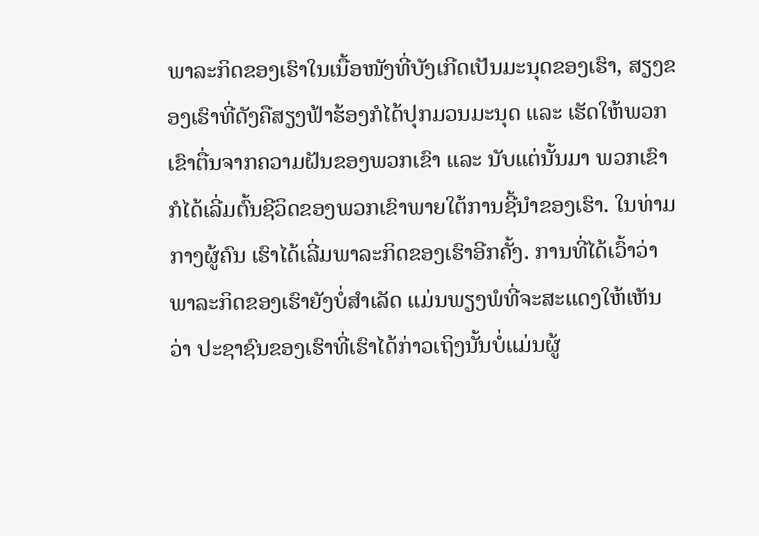ພາລະກິດຂອງເຮົາໃນເນື້ອໜັງທີ່ບັງເກີດເປັນມະນຸດຂອງເຮົາ, ສຽງຂອງເຮົາທີ່ດັງຄືສຽງຟ້າຮ້ອງກໍໄດ້ປຸກມວນມະນຸດ ແລະ ເຮັດໃຫ້ພວກເຂົາຕື່ນຈາກຄວາມຝັນຂອງພວກເຂົາ ແລະ ນັບແຕ່ນັ້ນມາ ພວກເຂົາກໍໄດ້ເລີ່ມຕົ້ນຊີວິດຂອງພວກເຂົາພາຍໃຕ້ການຊີ້ນໍາຂອງເຮົາ. ໃນທ່າມກາງຜູ້ຄົນ ເຮົາໄດ້ເລີ່ມພາລະກິດຂອງເຮົາອີກຄັ້ງ. ການທີ່ໄດ້ເວົ້າວ່າ ພາລະກິດຂອງເຮົາຍັງບໍ່ສໍາເລັດ ແມ່ນພຽງພໍທີ່ຈະສະແດງໃຫ້ເຫັນວ່າ ປະຊາຊົນຂອງເຮົາທີ່ເຮົາໄດ້ກ່າວເຖິງນັ້ນບໍ່ແມ່ນຜູ້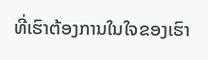ທີ່ເຮົາຕ້ອງການໃນໃຈຂອງເຮົາ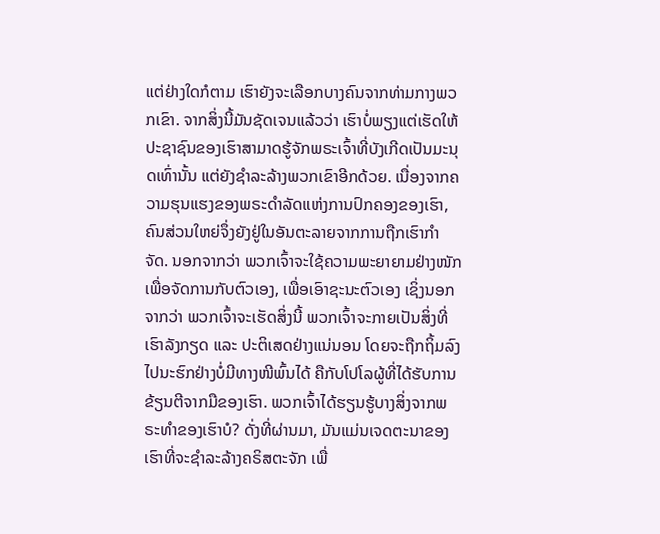ແຕ່ຢ່າງໃດກໍຕາມ ເຮົາຍັງຈະເລືອກບາງຄົນຈາກທ່າມກາງພວກເຂົາ. ຈາກສິ່ງນີ້ມັນຊັດເຈນແລ້ວວ່າ ເຮົາບໍ່ພຽງແຕ່ເຮັດໃຫ້ປະຊາຊົນຂອງເຮົາສາມາດຮູ້ຈັກພຣະເຈົ້າທີ່ບັງເກີດເປັນມະນຸດເທົ່ານັ້ນ ແຕ່ຍັງຊໍາລະລ້າງພວກເຂົາອີກດ້ວຍ. ເນື່ອງຈາກຄວາມຮຸນແຮງຂອງພຣະດໍາລັດແຫ່ງການປົກຄອງຂອງເຮົາ, ຄົນສ່ວນໃຫຍ່ຈຶ່ງຍັງຢູ່ໃນອັນຕະລາຍຈາກການຖືກເຮົາກໍາຈັດ. ນອກຈາກວ່າ ພວກເຈົ້າຈະໃຊ້ຄວາມພະຍາຍາມຢ່າງໜັກ ເພື່ອຈັດການກັບຕົວເອງ, ເພື່ອເອົາຊະນະຕົວເອງ ເຊິ່ງນອກຈາກວ່າ ພວກເຈົ້າຈະເຮັດສິ່ງນີ້ ພວກເຈົ້າຈະກາຍເປັນສິ່ງທີ່ເຮົາລັງກຽດ ແລະ ປະຕິເສດຢ່າງແນ່ນອນ ໂດຍຈະຖືກຖິ້ມລົງໄປນະຮົກຢ່າງບໍ່ມີທາງໜີພົ້ນໄດ້ ຄືກັບໂປໂລຜູ້ທີ່ໄດ້ຮັບການຂ້ຽນຕີຈາກມືຂອງເຮົາ. ພວກເຈົ້າໄດ້ຮຽນຮູ້ບາງສິ່ງຈາກພຣະທໍາຂອງເຮົາບໍ? ດັ່ງທີ່ຜ່ານມາ, ມັນແມ່ນເຈດຕະນາຂອງເຮົາທີ່ຈະຊໍາລະລ້າງຄຣິສຕະຈັກ ເພື່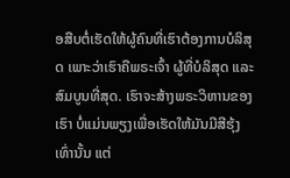ອສືບຕໍ່ເຮັດໃຫ້ຜູ້ຄົນທີ່ເຮົາຕ້ອງການບໍລິສຸດ ເພາະວ່າເຮົາຄືພຣະເຈົ້າ ຜູ້ທີ່ບໍລິສຸດ ແລະ ສົມບູນທີ່ສຸດ. ເຮົາຈະສ້າງພຣະວິຫານຂອງເຮົາ ບໍ່ແມ່ນພຽງເພື່ອເຮັດໃຫ້ມັນມີສີຮຸ້ງເທົ່ານັ້ນ ແຕ່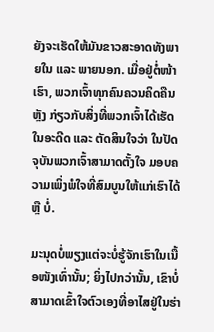ຍັງຈະເຮັດໃຫ້ມັນຂາວສະອາດທັງພາຍໃນ ແລະ ພາຍນອກ. ເມື່ອຢູ່ຕໍ່ໜ້າເຮົາ, ພວກເຈົ້າທຸກຄົນຄວນຄິດຄືນຫຼັງ ກ່ຽວກັບສິ່ງທີ່ພວກເຈົ້າໄດ້ເຮັດໃນອະດີດ ແລະ ຕັດສິນໃຈວ່າ ໃນປັດຈຸບັນພວກເຈົ້າສາມາດຕັ້ງໃຈ ມອບຄວາມເພິ່ງພໍໃຈທີ່ສົມບູນໃຫ້ແກ່ເຮົາໄດ້ ຫຼື ບໍ່.

ມະນຸດບໍ່ພຽງແຕ່ຈະບໍ່ຮູ້ຈັກເຮົາໃນເນື້ອໜັງເທົ່ານັ້ນ; ຍິ່ງໄປກວ່ານັ້ນ, ເຂົາບໍ່ສາມາດເຂົ້າໃຈຕົວເອງທີ່ອາໄສຢູ່ໃນຮ່າ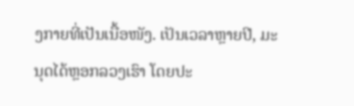ງກາຍທີ່ເປັນເນື້ອໜັງ. ເປັນເວລາຫຼາຍປີ, ມະນຸດໄດ້ຫຼອກລວງເຮົາ ໂດຍປະ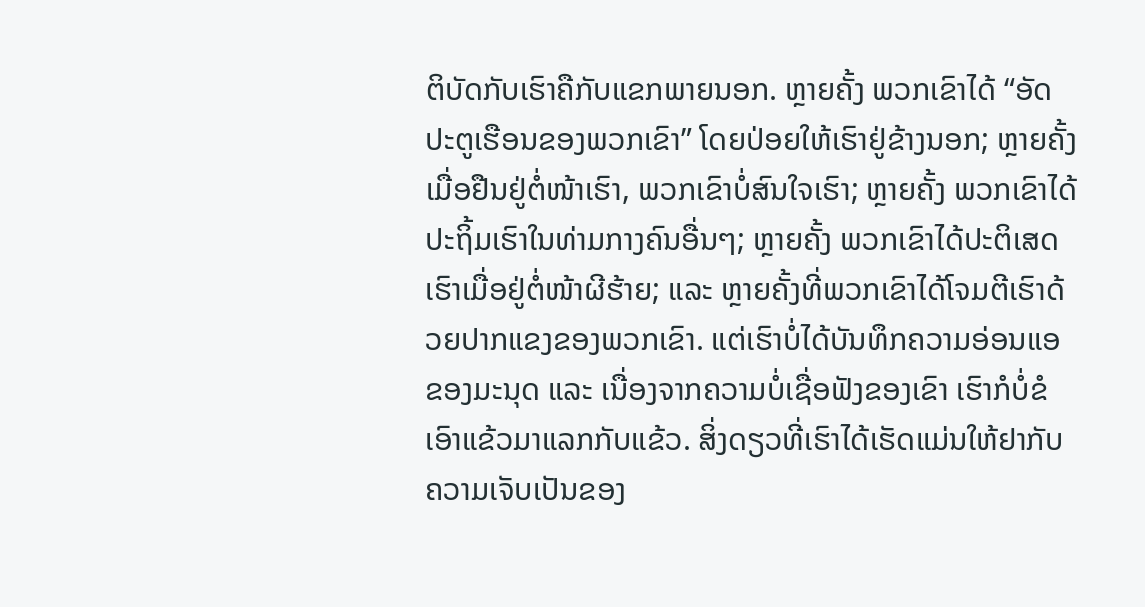ຕິບັດກັບເຮົາຄືກັບແຂກພາຍນອກ. ຫຼາຍຄັ້ງ ພວກເຂົາໄດ້ “ອັດປະຕູເຮືອນຂອງພວກເຂົາ” ໂດຍປ່ອຍໃຫ້ເຮົາຢູ່ຂ້າງນອກ; ຫຼາຍຄັ້ງ ເມື່ອຢືນຢູ່ຕໍ່ໜ້າເຮົາ, ພວກເຂົາບໍ່ສົນໃຈເຮົາ; ຫຼາຍຄັ້ງ ພວກເຂົາໄດ້ປະຖິ້ມເຮົາໃນທ່າມກາງຄົນອື່ນໆ; ຫຼາຍຄັ້ງ ພວກເຂົາໄດ້ປະຕິເສດເຮົາເມື່ອຢູ່ຕໍ່ໜ້າຜີຮ້າຍ; ແລະ ຫຼາຍຄັ້ງທີ່ພວກເຂົາໄດ້ໂຈມຕີເຮົາດ້ວຍປາກແຂງຂອງພວກເຂົາ. ແຕ່ເຮົາບໍ່ໄດ້ບັນທຶກຄວາມອ່ອນແອຂອງມະນຸດ ແລະ ເນື່ອງຈາກຄວາມບໍ່ເຊື່ອຟັງຂອງເຂົາ ເຮົາກໍບໍ່ຂໍເອົາແຂ້ວມາແລກກັບແຂ້ວ. ສິ່ງດຽວທີ່ເຮົາໄດ້ເຮັດແມ່ນໃຫ້ຢາກັບຄວາມເຈັບເປັນຂອງ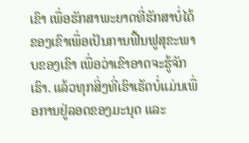ເຂົາ ເພື່ອຮັກສາພະຍາດທີ່ຮັກສາບໍ່ໄດ້ຂອງເຂົາເພື່ອເປັນການຟື້ນຟູສຸຂະພາບຂອງເຂົາ ເພື່ອວ່າເຂົາອາດຈະຮູ້ຈັກເຮົາ. ແລ້ວທຸກສິ່ງທີ່ເຮົາເຮັດບໍ່ແມ່ນເພື່ອການຢູ່ລອດຂອງມະນຸດ ແລະ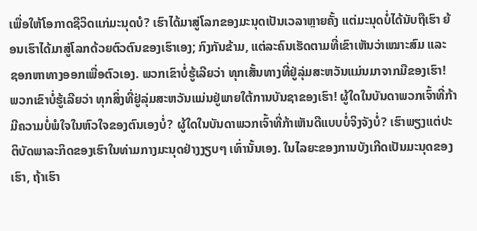ເພື່ອໃຫ້ໂອກາດຊີວິດແກ່ມະນຸດບໍ? ເຮົາໄດ້ມາສູ່ໂລກຂອງມະນຸດເປັນເວລາຫຼາຍຄັ້ງ ແຕ່ມະນຸດບໍ່ໄດ້ນັບຖືເຮົາ ຍ້ອນເຮົາໄດ້ມາສູ່ໂລກດ້ວຍຕົວຕົນຂອງເຮົາເອງ; ກົງກັນຂ້າມ, ແຕ່ລະຄົນເຮັດຕາມທີ່ເຂົາເຫັນວ່າເໝາະສົມ ແລະ ຊອກຫາທາງອອກເພື່ອຕົວເອງ. ພວກເຂົາບໍ່ຮູ້ເລີຍວ່າ ທຸກເສັ້ນທາງທີ່ຢູ່ລຸ່ມສະຫວັນແມ່ນມາຈາກມືຂອງເຮົາ! ພວກເຂົາບໍ່ຮູ້ເລີຍວ່າ ທຸກສິ່ງທີ່ຢູ່ລຸ່ມສະຫວັນແມ່ນຢູ່ພາຍໃຕ້ການບັນຊາຂອງເຮົາ! ຜູ້ໃດໃນບັນດາພວກເຈົ້າທີ່ກ້າມີຄວາມບໍ່ພໍໃຈໃນຫົວໃຈຂອງຕົນເອງບໍ່? ຜູ້ໃດໃນບັນດາພວກເຈົ້າທີ່ກ້າເຫັນດີແບບບໍ່ຈິງຈັງບໍ່? ເຮົາພຽງແຕ່ປະຕິບັດພາລະກິດຂອງເຮົາໃນທ່າມກາງມະນຸດຢ່າງງຽບໆ ເທົ່ານັ້ນເອງ. ໃນໄລຍະຂອງການບັງເກີດເປັນມະນຸດຂອງເຮົາ, ຖ້າເຮົາ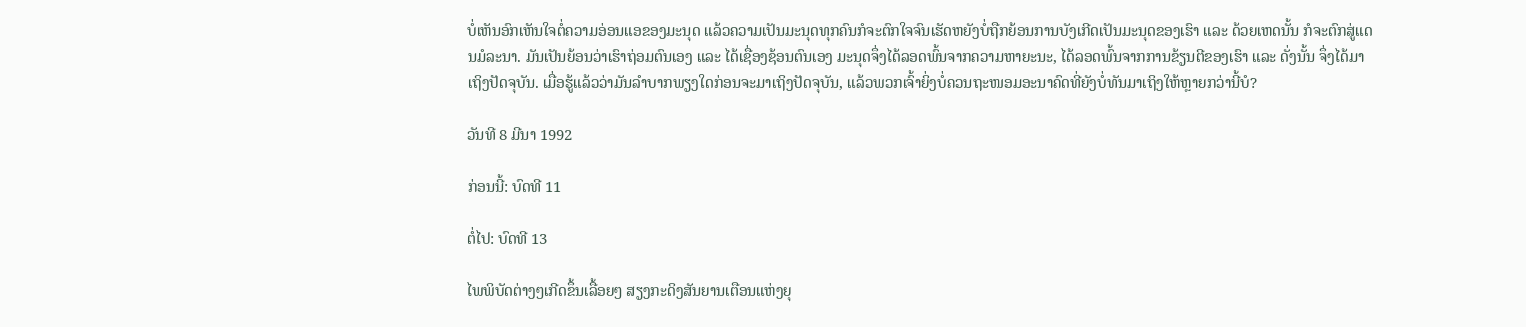ບໍ່ເຫັນອົກເຫັນໃຈຕໍ່ຄວາມອ່ອນແອຂອງມະນຸດ ແລ້ວຄວາມເປັນມະນຸດທຸກຄົນກໍຈະຕົກໃຈຈົນເຮັດຫຍັງບໍ່ຖືກຍ້ອນການບັງເກີດເປັນມະນຸດຂອງເຮົາ ແລະ ດ້ວຍເຫດນັ້ນ ກໍຈະຕົກສູ່ແດນມໍລະນາ. ມັນເປັນຍ້ອນວ່າເຮົາຖ່ອມຕົນເອງ ແລະ ໄດ້ເຊື່ອງຊ້ອນຕົນເອງ ມະນຸດຈຶ່ງໄດ້ລອດພົ້ນຈາກຄວາມຫາຍະນະ, ໄດ້ລອດພົ້ນຈາກການຂ້ຽນຕີຂອງເຮົາ ແລະ ດັ່ງນັ້ນ ຈຶ່ງໄດ້ມາເຖິງປັດຈຸບັນ. ເມື່ອຮູ້ແລ້ວວ່າມັນລໍາບາກພຽງໃດກ່ອນຈະມາເຖິງປັດຈຸບັນ, ແລ້ວພວກເຈົ້າຍິ່ງບໍ່ຄວນຖະໜອມອະນາຄົດທີ່ຍັງບໍ່ທັນມາເຖິງໃຫ້ຫຼາຍກວ່ານີ້ບໍ?

ວັນທີ 8 ມີນາ 1992

ກ່ອນນີ້: ບົດທີ 11

ຕໍ່ໄປ: ບົດທີ 13

ໄພພິບັດຕ່າງໆເກີດຂຶ້ນເລື້ອຍໆ ສຽງກະດິງສັນຍານເຕືອນແຫ່ງຍຸ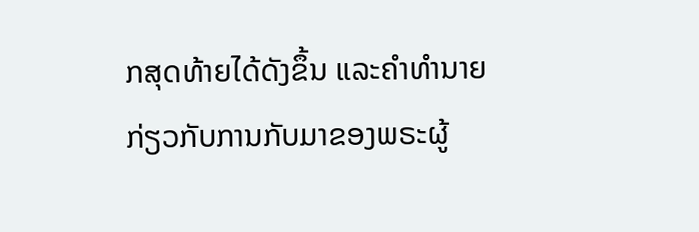ກສຸດທ້າຍໄດ້ດັງຂຶ້ນ ແລະຄໍາທໍານາຍກ່ຽວກັບການກັບມາຂອງພຣະຜູ້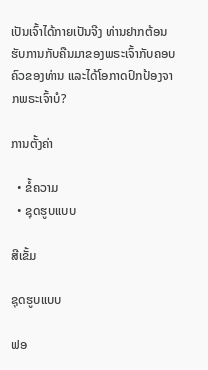ເປັນເຈົ້າໄດ້ກາຍເປັນຈີງ ທ່ານຢາກຕ້ອນຮັບການກັບຄືນມາຂອງພຣະເຈົ້າກັບຄອບຄົວຂອງທ່ານ ແລະໄດ້ໂອກາດປົກປ້ອງຈາກພຣະເຈົ້າບໍ?

ການຕັ້ງຄ່າ

  • ຂໍ້ຄວາມ
  • ຊຸດຮູບແບບ

ສີເຂັ້ມ

ຊຸດຮູບແບບ

ຟອ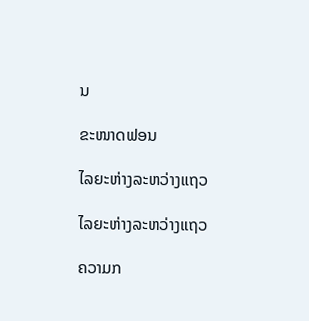ນ

ຂະໜາດຟອນ

ໄລຍະຫ່າງລະຫວ່າງແຖວ

ໄລຍະຫ່າງລະຫວ່າງແຖວ

ຄວາມກ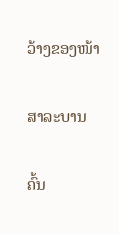ວ້າງຂອງໜ້າ

ສາລະບານ

ຄົ້ນ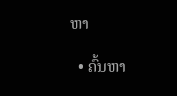ຫາ

  • ຄົ້ນຫາ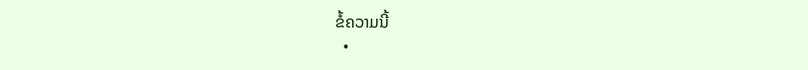ຂໍ້ຄວາມນີ້
  •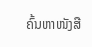ຄົ້ນຫາໜັງສື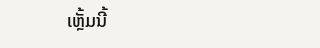ເຫຼັ້ມນີ້